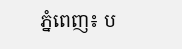ភ្នំពេញ៖ ប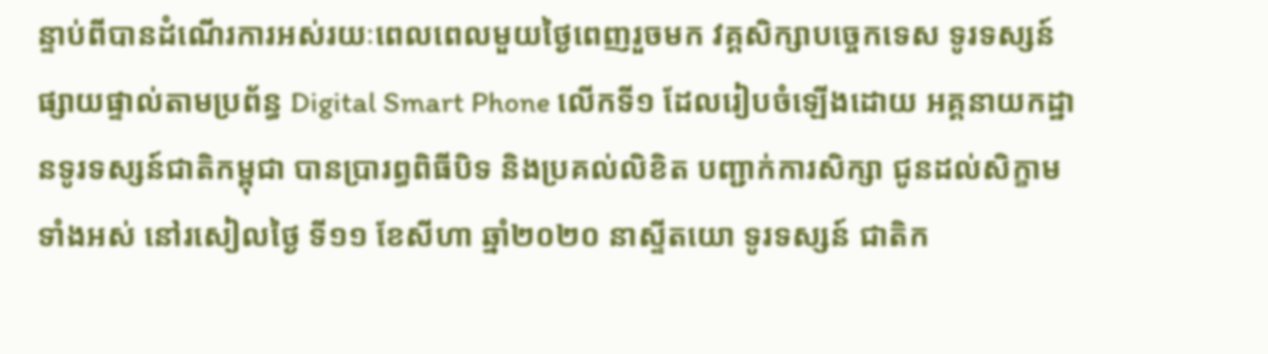ន្ទាប់ពីបានដំណើរការអស់រយៈពេលពេលមួយថ្ងៃពេញរួចមក វគ្គសិក្សាបច្ចេកទេស ទូរទស្សន៍ ផ្សាយផ្ទាល់តាមប្រព័ន្ធ Digital Smart Phone លើកទី១ ដែលរៀបចំឡើងដោយ អគ្គនាយកដ្ឋានទូរទស្សន៍ជាតិកម្ពុជា បានប្រារព្ធពិធីបិទ និងប្រគល់លិខិត បញ្ជាក់ការសិក្សា ជូនដល់សិក្ខាមទាំងអស់ នៅរសៀលថ្ងៃ ទី១១ ខែសីហា ឆ្នាំ២០២០ នាស្ទីតយោ ទូរទស្សន៍ ជាតិក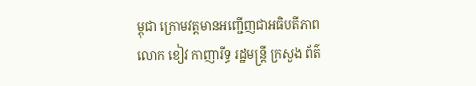ម្ពុជា ក្រោមវត្តមានអញ្ជើញជាអធិបតីភាព លោក ខៀវ កាញារីទ្ធ រដ្ឋមន្រ្តី ក្រសួង ព័ត៌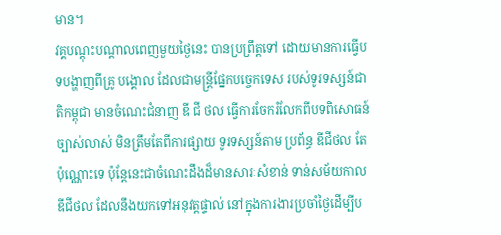មាន។
វគ្គបណ្តុះបណ្តាលពេញមួយថ្ងៃនេះ បានប្រព្រឹត្តទៅ ដោយមានការធ្វើបទបង្ហាញពីគ្រូ បង្គោល ដែលជាមន្រ្តីផ្នែកបច្ចេកទេស របស់ទូរទស្សន៍ជាតិកម្ពុជា មានចំណេះជំនាញ ឌី ជី ថល ធ្វើការចែករំលែកពីបទពិសោធន៍ច្បាស់លាស់ មិនត្រឹមតែពីការផ្សាយ ទូរទស្សន៍តាម ប្រព័ន្ធ ឌីជីថល តែប៉ុណ្ណោះទេ ប៉ុន្តែនេះជាចំណេះដឹងដ៏មានសារៈសំខាន់ ទាន់សម័យកាល ឌីជីថល ដែលនឹងយកទៅអនុវត្តផ្ទាល់ នៅក្នុងការងារប្រចាំថ្ងៃដើម្បីប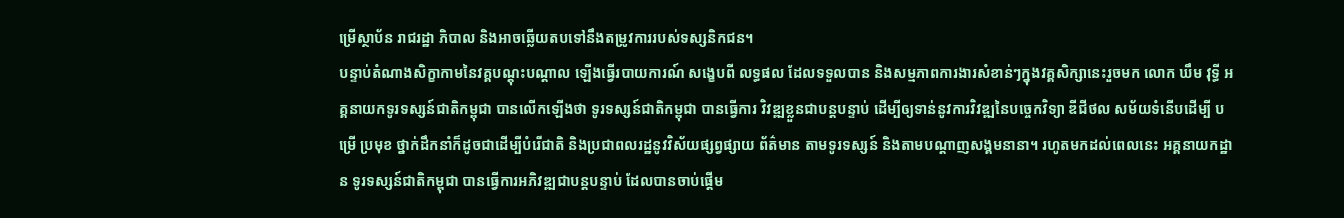ម្រើស្ថាប័ន រាជរដ្ឋា ភិបាល និងអាចឆ្លើយតបទៅនឹងតម្រូវការរបស់ទស្សនិកជន។
បន្ទាប់តំណាងសិក្ខាកាមនៃវគ្គបណ្តុះបណ្តាល ឡើងធ្វើរបាយការណ៍ សង្ខេបពី លទ្ធផល ដែលទទួលបាន និងសម្មភាពការងារសំខាន់ៗក្នុងវគ្គសិក្សានេះរួចមក លោក ឃឹម វុទ្ធី អគ្គនាយកទូរទស្សន៍ជាតិកម្ពុជា បានលើកឡើងថា ទូរទស្សន៍ជាតិកម្ពុជា បានធ្វើការ វិវឌ្ឍខ្លួនជាបន្តបន្ទាប់ ដើម្បីឲ្យទាន់នូវការវិវឌ្ឍនៃបច្ចេកវិទ្យា ឌីជីថល សម័យទំនើបដើម្បី បម្រើ ប្រមុខ ថ្នាក់ដឹកនាំក៏ដូចជាដើម្បីបំរើជាតិ និងប្រជាពលរដ្ឋនូវវិស័យផ្សព្វផ្សាយ ព័ត៌មាន តាមទូរទស្សន៍ និងតាមបណ្តាញសង្គមនានា។ រហូតមកដល់ពេលនេះ អគ្គនាយកដ្ឋាន ទូរទស្សន៍ជាតិកម្ពុជា បានធ្វើការអភិវឌ្ឍជាបន្តបន្ទាប់ ដែលបានចាប់ផ្តើម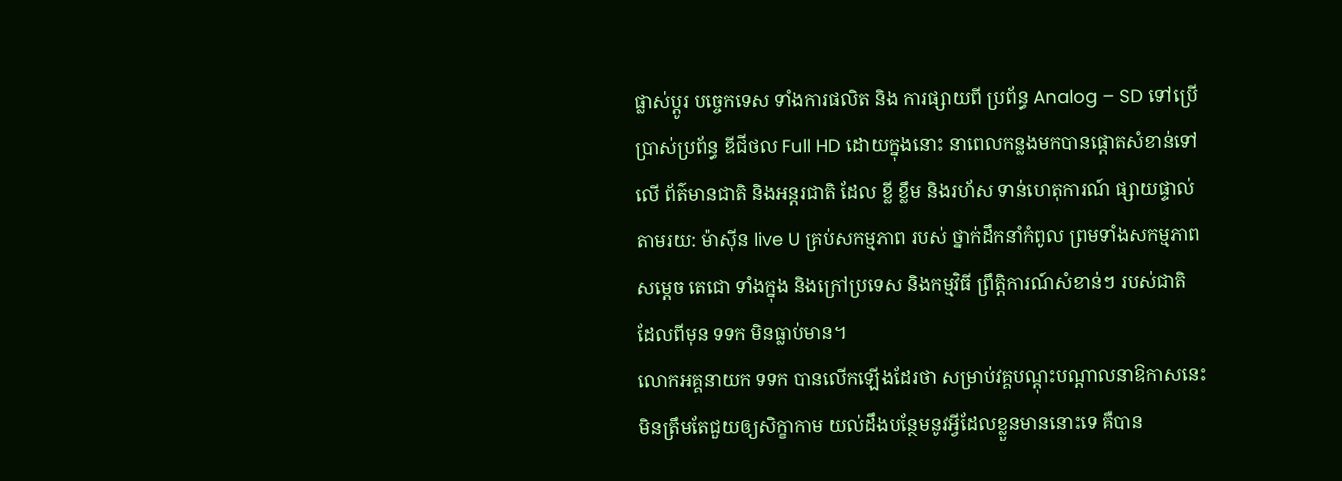ផ្លាស់ប្តូរ បច្ចេកទេស ទាំងការផលិត និង ការផ្សាយពី ប្រព័ន្ធ Analog – SD ទៅប្រើប្រាស់ប្រព័ន្ធ ឌីជីថល Full HD ដោយក្នុងនោះ នាពេលកន្លងមកបានផ្តោតសំខាន់ទៅលើ ព័ត៌មានជាតិ និងអន្តរជាតិ ដែល ខ្លី ខ្លឹម និងរហ័ស ទាន់ហេតុការណ៍ ផ្សាយផ្ទាល់តាមរយ: ម៉ាស៊ីន live U គ្រប់សកម្មភាព របស់ ថ្នាក់ដឹកនាំកំពូល ព្រមទាំងសកម្មភាព សម្តេច តេជោ ទាំងក្នុង និងក្រៅប្រទេស និងកម្មវិធី ព្រឹត្តិការណ៍សំខាន់ៗ របស់ជាតិ ដែលពីមុន ទទក មិនធ្លាប់មាន។
លោកអគ្គនាយក ទទក បានលើកឡើងដែរថា សម្រាប់វគ្គបណ្តុះបណ្តាលនាឱកាសនេះ មិនត្រឹមតែជួយឲ្យសិក្ខាកាម យល់ដឹងបន្ថែមនូវអ្វីដែលខ្លួនមាននោះទេ គឺបាន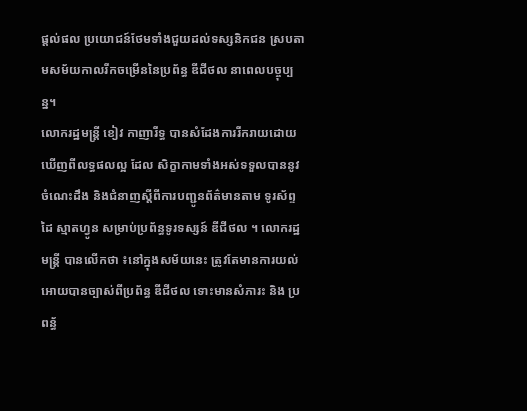ផ្តល់ផល ប្រយោជន៍ថែមទាំងជួយដល់ទស្សនិកជន ស្របតាមសម័យកាលរីកចម្រើននៃប្រព័ន្ធ ឌីជីថល នាពេលបច្ចុប្បន្ន។
លោករដ្ឋមន្រ្តី ខៀវ កាញារីទ្ធ បានសំដែងការរីករាយដោយឃើញពីលទ្ធផលល្អ ដែល សិក្ខាកាមទាំងអស់ទទួលបាននូវចំណេះដឹង និងជំនាញស្តីពីការបញ្ជូនព័ត៌មានតាម ទូរស័ព្ទដៃ ស្មាតហ្វូន សម្រាប់ប្រព័ន្ធទូរទស្សន៍ ឌីជីថល ។ លោករដ្ឋមន្រ្តី បានលើកថា ៖នៅក្នុងសម័យនេះ ត្រូវតែមានការយល់អោយបានច្បាស់ពីប្រព័ន្ធ ឌីជីថល ទោះមានសំភារះ និង ប្រពន្ធ័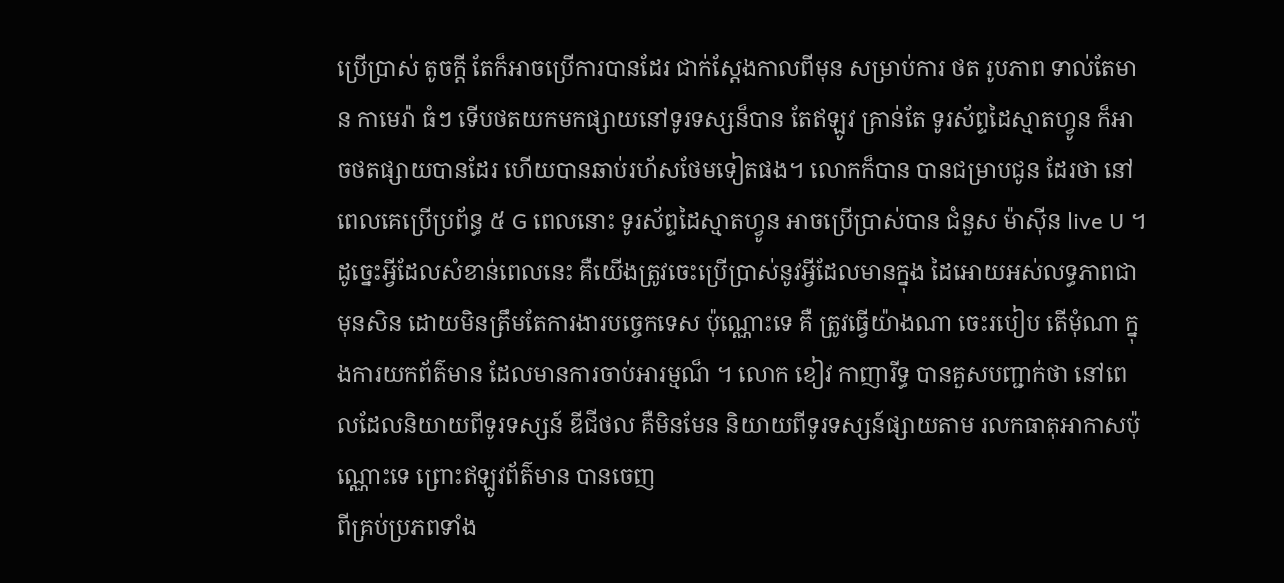ប្រើប្រាស់ តូចក្តី តែក៏អាចប្រើការបានដែរ ជាក់ស្តែងកាលពីមុន សម្រាប់ការ ថត រូបភាព ទាល់តែមាន កាមេរ៉ា ធំៗ ទើបថតយកមកផ្សាយនៅទូរទស្សន៏បាន តែឥឡូវ គ្រាន់តែ ទូរស័ព្ទដៃស្មាតហ្វូន ក៏អាចថតផ្សាយបានដែរ ហើយបានឆាប់រហ័សថែមទៀតផង។ លោកក៏បាន បានជម្រាបជូន ដែរថា នៅពេលគេប្រើប្រព័ន្ធ ៥ G ពេលនោះ ទូរស័ព្ទដៃស្មាតហ្វូន អាចប្រើប្រាស់បាន ជំនួស ម៉ាស៊ីន live U ។ ដូច្នេះអ្វីដែលសំខាន់ពេលនេះ គឺយើងត្រូវចេះប្រើប្រាស់នូវអ្វីដែលមានក្នុង ដៃអោយអស់លទ្ធភាពជាមុនសិន ដោយមិនត្រឹមតែការងារបច្ចេកទេស ប៉ុណ្ណោះទេ គឺ ត្រូវធ្វើយ៉ាងណា ចេះរបៀប តើមុំណា ក្នុងការយកព័ត៌មាន ដែលមានការចាប់អារម្មណ៏ ។ លោក ខៀវ កាញារីទ្ធ បានគួសបញ្ជាក់ថា នៅពេលដែលនិយាយពីទូរទស្សន៍ ឌីជីថល គឺមិនមែន និយាយពីទូរទស្សន៍ផ្សាយតាម រលកធាតុអាកាសប៉ុណ្ណោះទេ ព្រោះឥឡូវព័ត៌មាន បានចេញ
ពីគ្រប់ប្រភពទាំង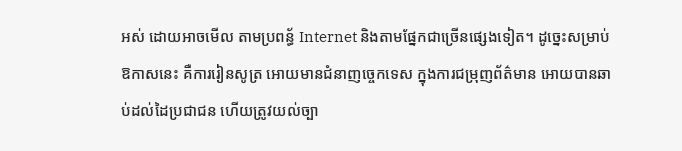អស់ ដោយអាចមើល តាមប្រពន្ធ័ Internet និងតាមផ្នែកជាច្រើនផ្សេងទៀត។ ដូច្នេះសម្រាប់ ឱកាសនេះ គឺការរៀនសូត្រ អោយមានជំនាញច្ចេកទេស ក្នុងការជម្រុញព័ត៌មាន អោយបានឆាប់ដល់ដៃប្រជាជន ហើយត្រូវយល់ច្បា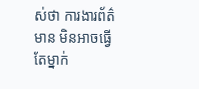ស់ថា ការងារព័ត៌មាន មិនអាចធ្វើតែម្នាក់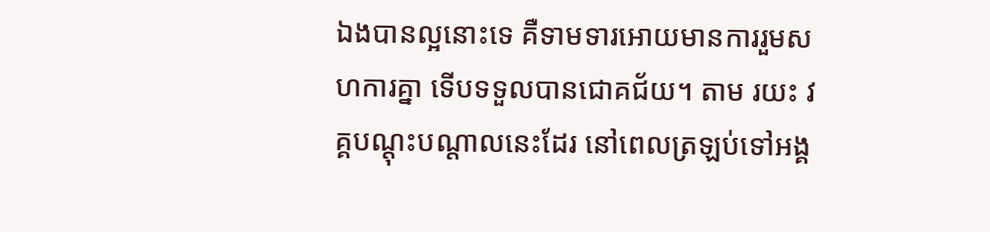ឯងបានល្អនោះទេ គឺទាមទារអោយមានការរួមសហការគ្នា ទើបទទួលបានជោគជ័យ។ តាម រយះ វគ្គបណ្តុះបណ្តាលនេះដែរ នៅពេលត្រឡប់ទៅអង្គ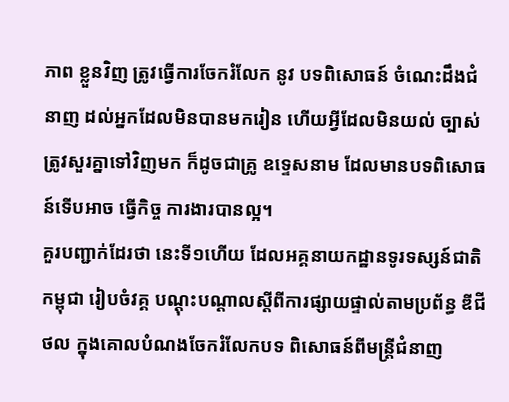ភាព ខ្លួនវិញ ត្រូវធ្វើការចែករំលែក នូវ បទពិសោធន៍ ចំណេះដឹងជំនាញ ដល់អ្នកដែលមិនបានមករៀន ហើយអ្វីដែលមិនយល់ ច្បាស់ ត្រូវសួរគ្នាទៅវិញមក ក៏ដូចជាគ្រូ ឧទ្ទេសនាម ដែលមានបទពិសោធន៍ទើបអាច ធ្វើកិច្ច ការងារបានល្អ។
គួរបញ្ជាក់ដែរថា នេះទី១ហើយ ដែលអគ្គនាយកដ្ឋានទូរទស្សន៍ជាតិកម្ពុជា រៀបចំវគ្គ បណ្តុះបណ្តាលស្តីពីការផ្សាយផ្ទាល់តាមប្រព័ន្ធ ឌីជីថល ក្នុងគោលបំណងចែករំលែកបទ ពិសោធន៍ពីមន្ត្រីជំនាញ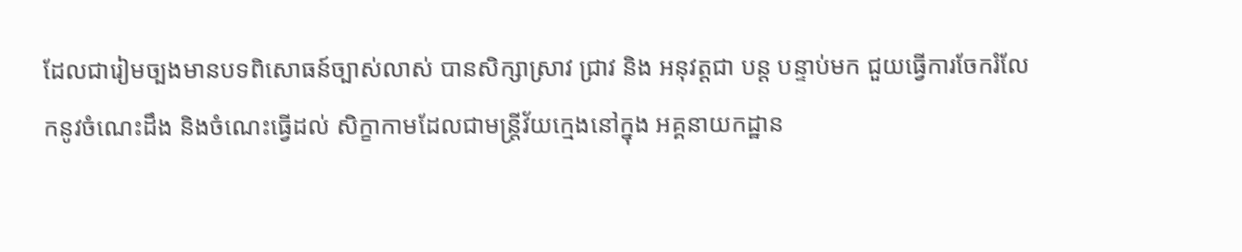ដែលជារៀមច្បងមានបទពិសោធន៍ច្បាស់លាស់ បានសិក្សាស្រាវ ជ្រាវ និង អនុវត្តជា បន្ត បន្ទាប់មក ជួយធ្វើការចែករំលែកនូវចំណេះដឹង និងចំណេះធ្វើដល់ សិក្ខាកាមដែលជាមន្ត្រីវ័យក្មេងនៅក្នុង អគ្គនាយកដ្ឋាន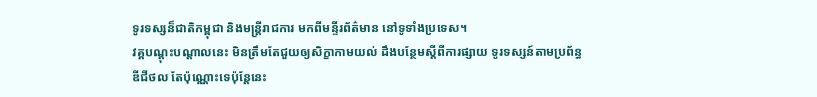ទូរទស្សន៏ជាតិកម្ពុជា និងមន្រ្តីរាជការ មកពីមន្ទីរព័ត៌មាន នៅទូទាំងប្រទេស។
វគ្គបណ្តុះបណ្តាលនេះ មិនត្រឹមតែជួយឲ្យសិក្ខាកាមយល់ ដឹងបន្ថែមស្តីពីការផ្សាយ ទូរទស្សន៍តាមប្រព័ន្ធ ឌីជីថល តែប៉ុណ្ណោះទេប៉ុន្តែនេះ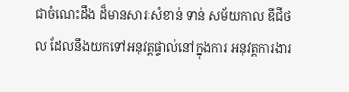ជាចំណេះដឹង ដ៏មានសារៈសំខាន់ ទាន់ សម័យកាល ឌីជីថល ដែលនឹងយកទៅអនុវត្តផ្ទាល់នៅក្នុងការ អនុវត្តការងារ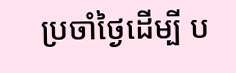ប្រចាំថ្ងៃដើម្បី ប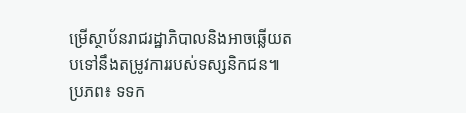ម្រើស្ថាប័នរាជរដ្ឋាភិបាលនិងអាចឆ្លើយតបទៅនឹងតម្រូវការរបស់ទស្សនិកជន៕
ប្រភព៖ ទទក